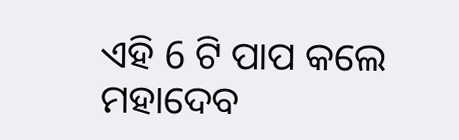ଏହି 6 ଟି ପାପ କଲେ ମହାଦେବ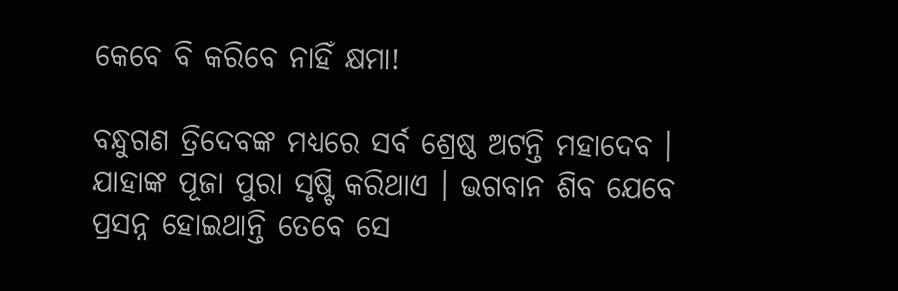କେବେ ବି କରିବେ ନାହିଁ କ୍ଷମା!

ବନ୍ଧୁଗଣ ତ୍ରିଦେବଙ୍କ ମଧ୍ୟରେ ସର୍ବ ଶ୍ରେଷ୍ଠ ଅଟନ୍ତି ମହାଦେବ । ଯାହାଙ୍କ ପୂଜା ପୁରା ସୃଷ୍ଟି କରିଥାଏ । ଭଗବାନ ଶିବ ଯେବେ ପ୍ରସନ୍ନ ହୋଇଥାନ୍ତି ତେବେ ସେ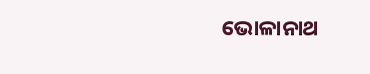ଭୋଳାନାଥ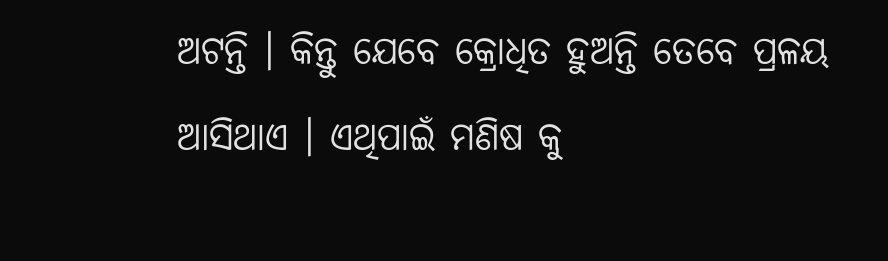ଅଟନ୍ତି । କିନ୍ତୁ ଯେବେ କ୍ରୋଧିତ ହୁଅନ୍ତି ତେବେ ପ୍ରଳୟ ଆସିଥାଏ । ଏଥିପାଇଁ ମଣିଷ କୁ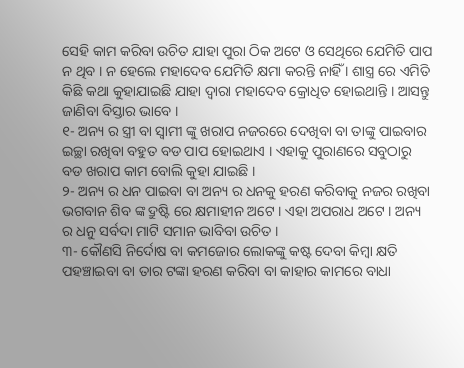ସେହି କାମ କରିବା ଉଚିତ ଯାହା ପୁରା ଠିକ ଅଟେ ଓ ସେଥିରେ ଯେମିତି ପାପ ନ ଥିବ । ନ ହେଲେ ମହାଦେବ ଯେମିତି କ୍ଷମା କରନ୍ତି ନାହିଁ । ଶାସ୍ତ୍ର ରେ ଏମିତି କିଛି କଥା କୁହାଯାଇଛି ଯାହା ଦ୍ଵାରା ମହାଦେବ କ୍ରୋଧିତ ହୋଇଥାନ୍ତି । ଆସନ୍ତୁ ଜାଣିବା ବିସ୍ତାର ଭାବେ ।
୧- ଅନ୍ୟ ର ସ୍ତ୍ରୀ ବା ସ୍ଵାମୀ ଙ୍କୁ ଖରାପ ନଜରରେ ଦେଖିବା ବା ତାଙ୍କୁ ପାଇବାର ଇଚ୍ଛା ରଖିବା ବହୁତ ବଡ ପାପ ହୋଇଥାଏ । ଏହାକୁ ପୁରାଣରେ ସବୁଠାରୁ ବଡ ଖରାପ କାମ ବୋଲି କୁହା ଯାଇଛି ।
୨- ଅନ୍ୟ ର ଧନ ପାଇବା ବା ଅନ୍ୟ ର ଧନକୁ ହରଣ କରିବାକୁ ନଜର ରଖିବା ଭଗବାନ ଶିବ ଙ୍କ ଦ୍ରୁଷ୍ଟି ରେ କ୍ଷମାହୀନ ଅଟେ । ଏହା ଅପରାଧ ଅଟେ । ଅନ୍ୟ ର ଧନୁ ସର୍ବଦା ମାଟି ସମାନ ଭାବିବା ଉଚିତ ।
୩- କୌଣସି ନିର୍ଦୋଷ ବା କମଜୋର ଲୋକଙ୍କୁ କଷ୍ଟ ଦେବା କିମ୍ବା କ୍ଷତି ପହଞ୍ଚାଇବା ବା ତାର ଟଙ୍କା ହରଣ କରିବା ବା କାହାର କାମରେ ବାଧା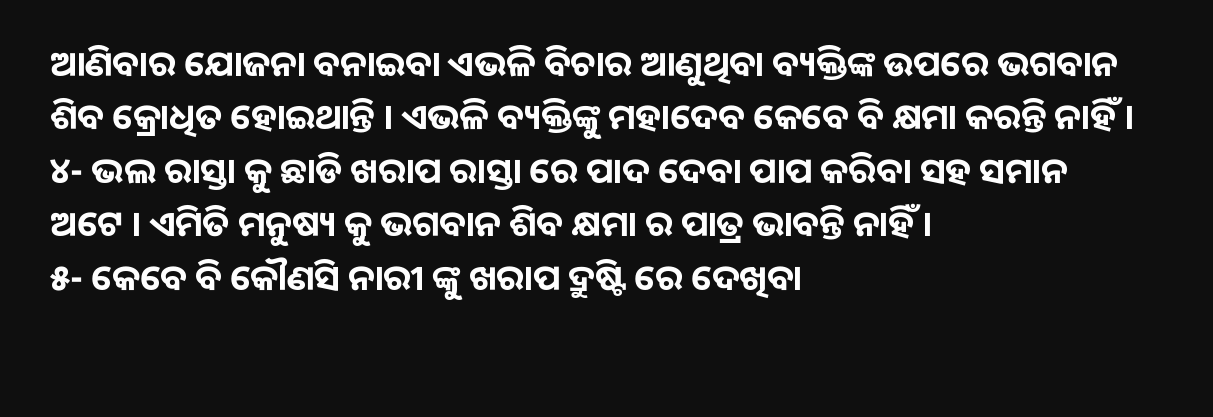ଆଣିବାର ଯୋଜନା ବନାଇବା ଏଭଳି ବିଚାର ଆଣୁଥିବା ବ୍ୟକ୍ତିଙ୍କ ଉପରେ ଭଗବାନ ଶିବ କ୍ରୋଧିତ ହୋଇଥାନ୍ତି । ଏଭଳି ବ୍ୟକ୍ତିଙ୍କୁ ମହାଦେବ କେବେ ବି କ୍ଷମା କରନ୍ତି ନାହିଁ ।
୪- ଭଲ ରାସ୍ତା କୁ ଛାଡି ଖରାପ ରାସ୍ତା ରେ ପାଦ ଦେବା ପାପ କରିବା ସହ ସମାନ ଅଟେ । ଏମିତି ମନୁଷ୍ୟ କୁ ଭଗବାନ ଶିବ କ୍ଷମା ର ପାତ୍ର ଭାବନ୍ତି ନାହିଁ ।
୫- କେବେ ବି କୌଣସି ନାରୀ ଙ୍କୁ ଖରାପ ଦ୍ରୁଷ୍ଟି ରେ ଦେଖିବା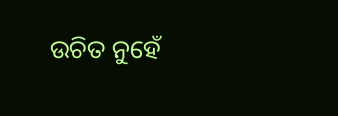ଉଚିତ ନୁହେଁ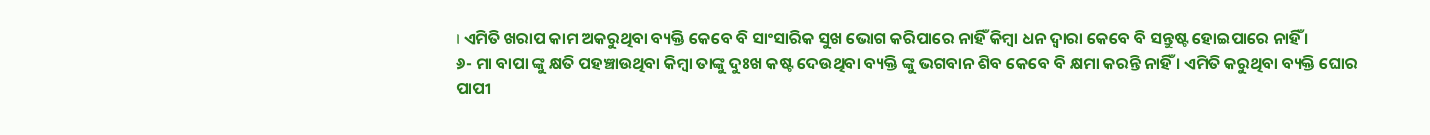। ଏମିତି ଖରାପ କାମ ଅକରୁଥିବା ବ୍ୟକ୍ତି କେବେ ବି ସାଂସାରିକ ସୁଖ ଭୋଗ କରିପାରେ ନାହିଁ କିମ୍ବା ଧନ ଦ୍ଵାରା କେବେ ବି ସନ୍ତୁଷ୍ଟ ହୋଇପାରେ ନାହିଁ ।
୬- ମା ବାପା ଙ୍କୁ କ୍ଷତି ପହଞ୍ଚାଉଥିବା କିମ୍ବା ତାଙ୍କୁ ଦୁଃଖ କଷ୍ଟ ଦେଉଥିବା ବ୍ୟକ୍ତି ଙ୍କୁ ଭଗବାନ ଶିବ କେବେ ବି କ୍ଷମା କରନ୍ତି ନାହିଁ । ଏମିତି କରୁଥିବା ବ୍ୟକ୍ତି ଘୋର ପାପୀ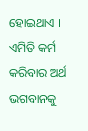ହୋଇଥାଏ । ଏମିତି କର୍ମ କରିବାର ଅର୍ଥ ଭଗବାନକୁ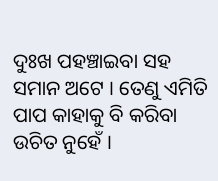ଦୁଃଖ ପହଞ୍ଚାଇବା ସହ ସମାନ ଅଟେ । ତେଣୁ ଏମିତି ପାପ କାହାକୁ ବି କରିବା ଉଚିତ ନୁହେଁ ।